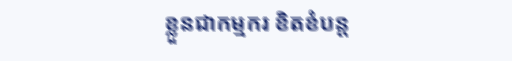ខ្លួនជាកម្មករ ខិតខំបន្ត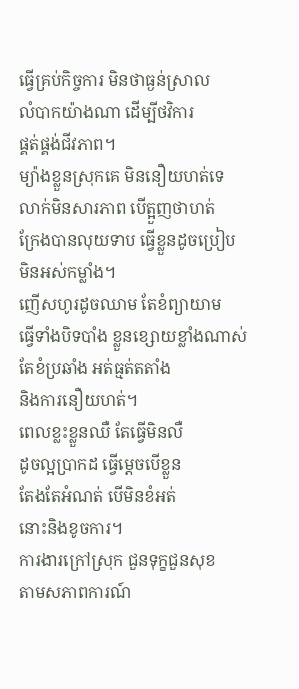ធ្វើគ្រប់កិច្ចការ មិនថាធ្ងន់ស្រាល
លំបាកយ៉ាងណា ដើម្បីថវិការ
ផ្គត់ផ្គង់ជីវភាព។
ម្យ៉ាងខ្លួនស្រុកគេ មិននឿយហត់ទេ
លាក់មិនសារភាព បើត្អួញថាហត់
ក្រែងបានលុយទាប ធ្វើខ្លួនដូចប្រៀប
មិនអស់កម្លាំង។
ញើសហូរដូចឈាម តែខំព្យាយាម
ធ្វើទាំងបិទបាំង ខ្លួនខ្សោយខ្លាំងណាស់
តែខំប្រឆាំង អត់ធ្មត់តតាំង
និងការនឿយហត់។
ពេលខ្លះខ្លួនឈឺ តែធ្វើមិនលឺ
ដូចល្អប្រាកដ ធ្វើម្ដេចបើខ្លួន
តែងតែអំណត់ បើមិនខំអត់
នោះនិងខូចការ។
ការងារក្រៅស្រុក ជួនទុក្ខជួនសុខ
តាមសភាពការណ៍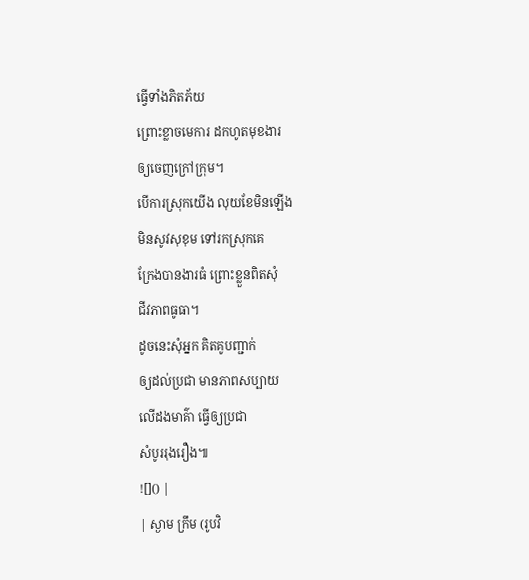ធ្វើទាំងភិតភ័យ
ព្រោះខ្លាចមេការ ដកហូតមុខងារ
ឲ្យចេញក្រៅក្រុម។
បើការស្រុកយើង លុយខែមិនឡើង
មិនសូវសុខុម ទៅរកស្រុកគេ
ក្រែងបានងារធំ ព្រោះខ្លួនពិតសុំ
ជីវភាពធូធា។
ដូចនេះសុំអ្នក គិតគូបញ្ជាក់
ឲ្យដល់ប្រជា មានភាពសប្បាយ
លើដងមាគ៌ា ធ្វើឲ្យប្រជា
សំបូររុងរឿង៕
![]() |
| ស្ងាម ក្រឹម (រូបវិ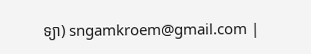ទ្យា) sngamkroem@gmail.com |